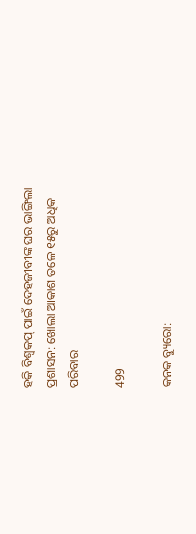ହକି ବିଶ୍ୱକପ୍ ପାଇଁ ଦେହଜୀବୀଙ୍କ ଘର ଭାଙ୍ଗିଲା ପ୍ରଶାସନ: ଖୋଲା ଆକାଶ ତଳେ ୧୫ରୁ ଅଧିକ ପରିବାର

499

କନକ ବ୍ୟୁରୋ: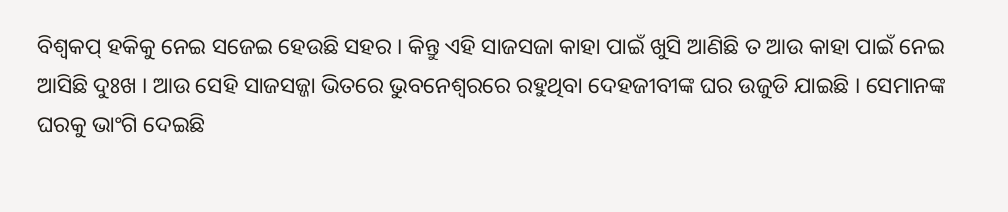ବିଶ୍ୱକପ୍ ହକିକୁ ନେଇ ସଜେଇ ହେଉଛି ସହର । କିନ୍ତୁ ଏହି ସାଜସଜା କାହା ପାଇଁ ଖୁସି ଆଣିଛି ତ ଆଉ କାହା ପାଇଁ ନେଇ ଆସିଛି ଦୁଃଖ । ଆଉ ସେହି ସାଜସଜ୍ଜା ଭିତରେ ଭୁବନେଶ୍ୱରରେ ରହୁଥିବା ଦେହଜୀବୀଙ୍କ ଘର ଉଜୁଡି ଯାଇଛି । ସେମାନଙ୍କ ଘରକୁ ଭାଂଗି ଦେଇଛି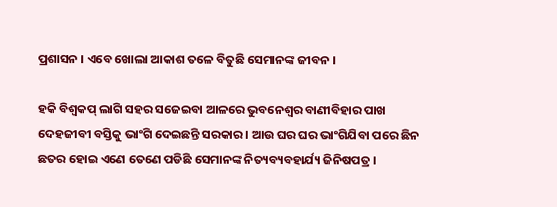ପ୍ରଶାସନ । ଏବେ ଖୋଲା ଆକାଶ ତଳେ ବିତୁଛି ସେମାନଙ୍କ ଜୀବନ ।

ହକି ବିଶ୍ୱକପ୍ ଲାଗି ସହର ସଜେଇବା ଆଳରେ ଭୁବନେଶ୍ୱର ବାଣୀବିହାର ପାଖ ଦେହଜୀବୀ ବସ୍ତିକୁ ଭାଂଗି ଦେଇଛନ୍ତି ସରକାର । ଆଉ ଘର ଘର ଭାଂଗିଯିବା ପରେ ଛିନ ଛତର ହୋଇ ଏଣେ ତେଣେ ପଡିଛି ସେମାନଙ୍କ ନିତ୍ୟବ୍ୟବହାର୍ଯ୍ୟ ଜିନିଷପତ୍ର ।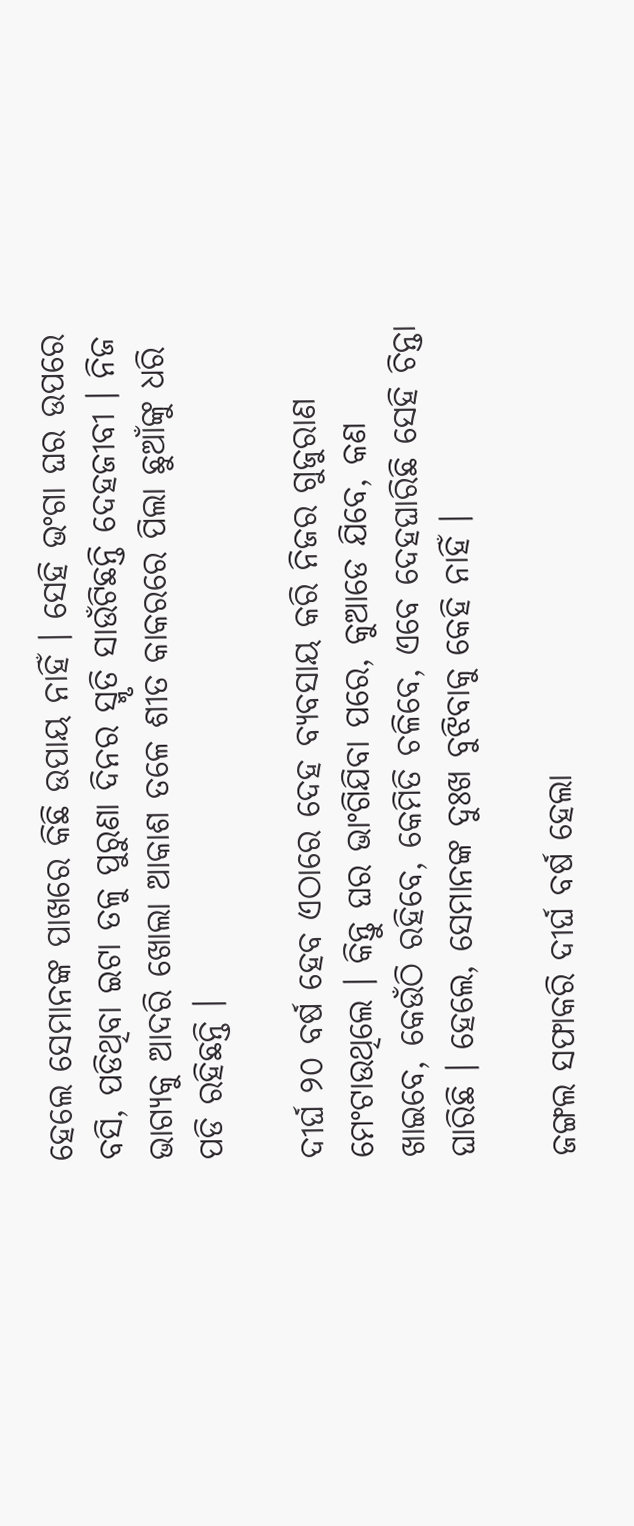ହେଲେ ସେମାନଙ୍କ ପାଖରେ କିଛି ଉପାୟ ନାହିଁ । ସେହି ଭଂଗା ଘର ଉପରେ ବସି, ପଡିଥିବା ଇଟା ତଳୁ ପୁରୁଣା ଦିନର ସ୍ମୃତି ସାଉଁଟିଛନ୍ତି ଦେହଜୀବୀ । ନିଜ ଭାଗ୍ୟକୁ ଆଦରି ଖୋଲା ଆକାଶ ତଳେ ଶୀତ କାକରରେ ପିଲା ଛୁଆଁଙ୍କୁ ଧରି ପଡି ରହିଛନ୍ତି ।

ଦୀର୍ଘ ୨୦ ବର୍ଷ ହେବ ଏଠାରେ ଦେହ ବ୍ୟବସାୟ କରି ନିଜର ଗୁଜୁରାଣ ମେଂଟାଉଥିଲେ । କିନ୍ତୁ ଘର ଭାଂଗିଯିବା ପରେ, କୁଆଡେ ଯିବେ, କଣ ଖାଇବେ, କେଉଁଠି ରହିବେ, କେମିତି ଚଳିବେ, ଏବେ ଦେହଘାରିଛି ସେହି ଚିନ୍ତା ଘାରିଛି । ହେଲେ, ସେମାନଙ୍କ ଦୁଃଖ ବୁଝିବାକୁ କେହି ନାହିଁ ।

ଜଙ୍ଗଲ ସଫାକରି ଦୀର୍ଘ ବର୍ଷ ହେଲା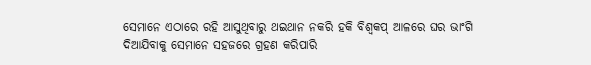ସେମାନେ ଏଠାରେ ରହି ଆସୁଥିବାରୁ ଥଇଥାନ ନକରି ହକି ବିଶ୍ୱକପ୍ ଆଳରେ ଘର ଭାଂଗି ଦିଆଯିବାକୁ ସେମାନେ ସହଜରେ ଗ୍ରହଣ କରିପାରି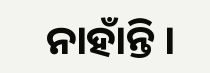ନାହାଁନ୍ତି ।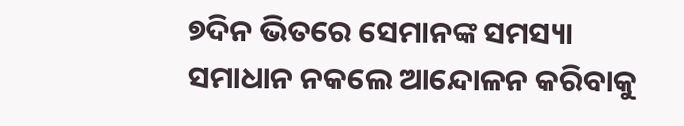୭ଦିନ ଭିତରେ ସେମାନଙ୍କ ସମସ୍ୟା ସମାଧାନ ନକଲେ ଆନ୍ଦୋଳନ କରିବାକୁ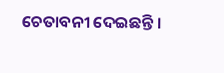ଚେତାବନୀ ଦେଇଛନ୍ତି ।